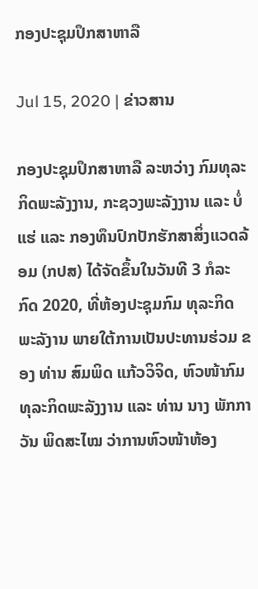ກອງປະຊຸມປຶກສາຫາລື

Jul 15, 2020 | ຂ່າວສານ

ກອງປະຊຸມປຶກສາຫາລື ລະຫວ່າງ ກົມທຸລະກິດພະລັງງານ, ກະຊວງພະລັງງານ ແລະ ບໍ່ແຮ່ ແລະ ກອງທຶນປົກປັກຮັກສາສິ່ງແວດລ້ອມ (ກປສ) ໄດ້ຈັດຂຶ້ນໃນວັນທີ 3 ກໍລະກົດ 2020, ທີ່ຫ້ອງປະຊຸມກົມ ທຸລະກິດພະລັງານ ພາຍໃຕ້ການເປັນປະທານຮ່ວມ ຂອງ ທ່ານ ສົມພິດ ແກ້ວວິຈິດ, ຫົວໜ້າກົມທຸລະກິດພະລັງງານ ແລະ ທ່ານ ນາງ ພັກກາວັນ ພິດສະໄໝ ວ່າການຫົວໜ້າຫ້ອງ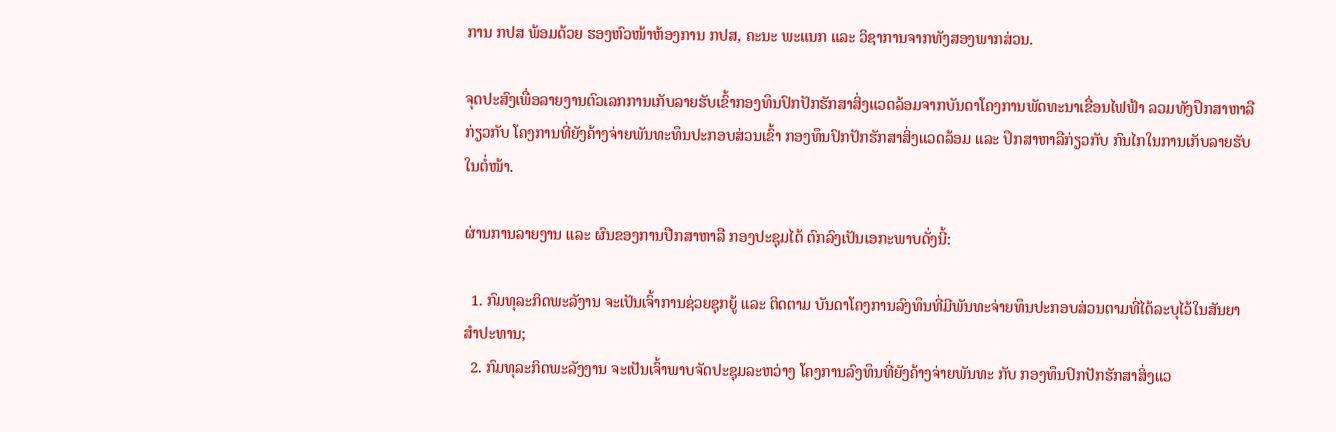ການ ກປສ ພ້ອມດ້ວຍ ຮອງຫົວໜ້າຫ້ອງການ ກປສ, ຄະນະ ພະແນກ ແລະ ວິຊາການຈາກທັງສອງພາກສ່ວນ.

ຈຸດປະສົງເພື່ອລາຍງານຕົວເລກການເກັບລາຍຮັບເຂົ້າກອງທຶນປົກປັກຮັກສາສິ່ງແວດລ້ອມຈາກບັນດາໂຄງການພັດທະນາເຂື່ອນໄຟຟ້າ ລວມທັງປຶກສາຫາລື ກ່ຽວກັບ ໂຄງການທີ່ຍັງຄ້າງຈ່າຍພັນທະທຶນປະກອບສ່ວນເຂົ້າ ກອງທຶນປົກປັກຮັກສາສິ່ງແວດລ້ອມ ແລະ ປຶກສາຫາລືກ່ຽວກັບ ກົນໄກໃນການເກັບລາຍຮັບໃນຕໍ່ໜ້າ.

ຜ່ານການລາຍງານ ແລະ ຜົນຂອງການປືກສາຫາລື ກອງປະຊຸມໄດ້ ຕົກລົງເປັນເອກະພາບດັ່ງນີ້:

  1. ກົມທຸລະກິດພະລັງານ ຈະເປັນເຈົ້າການຊ່ວຍຊຸກຍູ້ ແລະ ຕິດຕາມ ບັນດາໂຄງການລົງທຶນທີ່ມີພັນທະຈ່າຍທຶນປະກອບສ່ວນຕາມທີ່ໄດ້ລະບຸໄວ້ໃນສັນຍາສໍາປະທານ;
  2. ກົມທຸລະກິດພະລັງງານ ຈະເປັນເຈົ້າພາບຈັດປະຊຸມລະຫວ່າງ ໂຄງການລົງທຶນທີ່ຍັງຄ້າງຈ່າຍພັນທະ ກັບ ກອງທຶນປົກປັກຮັກສາສິ່ງແວ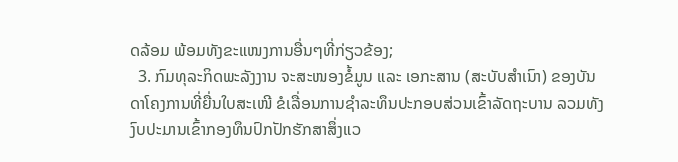ດລ້ອມ ພ້ອມທັງຂະແໜງການອື່ນໆທີ່ກ່ຽວຂ້ອງ;
  3. ກົມທຸລະກິດພະລັງງານ ຈະສະໜອງຂໍ້ມູນ ແລະ ເອກະສານ (ສະບັບສຳເນົາ) ຂອງບັນດາໂຄງການທີ່ຍື່ນໃບສະເໜີ ຂໍເລື່ອນການຊໍາລະທຶນປະກອບສ່ວນເຂົ້າລັດຖະບານ ລວມທັງງົບປະມານເຂົ້າກອງທຶນປົກປັກຮັກສາສຶ່ງແວ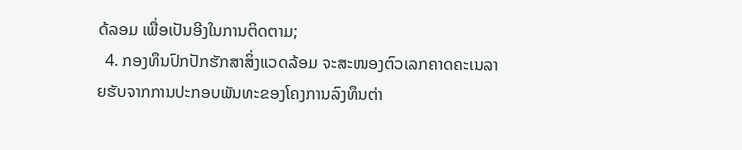ດ້ລອມ ເພື່ອເປັນອີງໃນການຕິດຕາມ;
  4. ກອງທຶນປົກປັກຮັກສາສິ່ງແວດລ້ອມ ຈະສະໜອງຕົວເລກຄາດຄະເນລາຍຮັບຈາກການປະກອບພັນທະຂອງໂຄງການລົງທຶນຕ່າ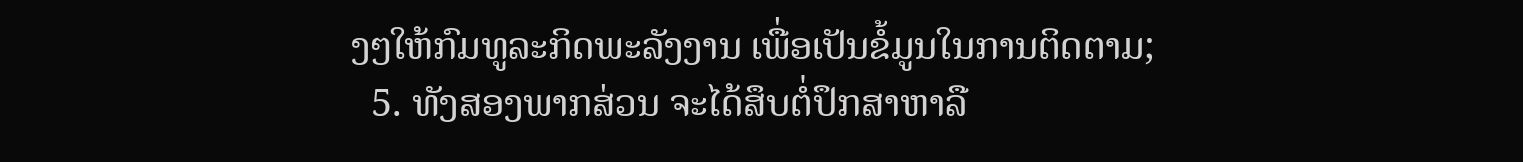ງໆໃຫ້ກົມທູລະກິດພະລັງງານ ເພື່ອເປັນຂໍ້ມູນໃນການຕິດຕາມ;
  5. ທັງສອງພາກສ່ວນ ຈະໄດ້ສຶບຕໍ່ປຶກສາຫາລື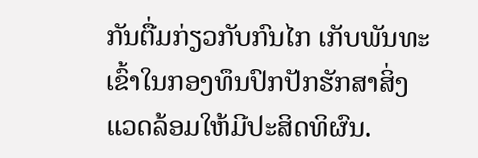ກັນຕື່ມກ່ຽວກັບກົນໄກ ເກັບພັນທະເຂົ້າໃນກອງທຶນປົກປັກຮັກສາສິ່ງແວດລ້ອມໃຫ້ມີປະສິດທິຜົນ.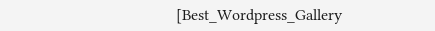[Best_Wordpress_Gallery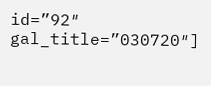id=”92″ gal_title=”030720″]